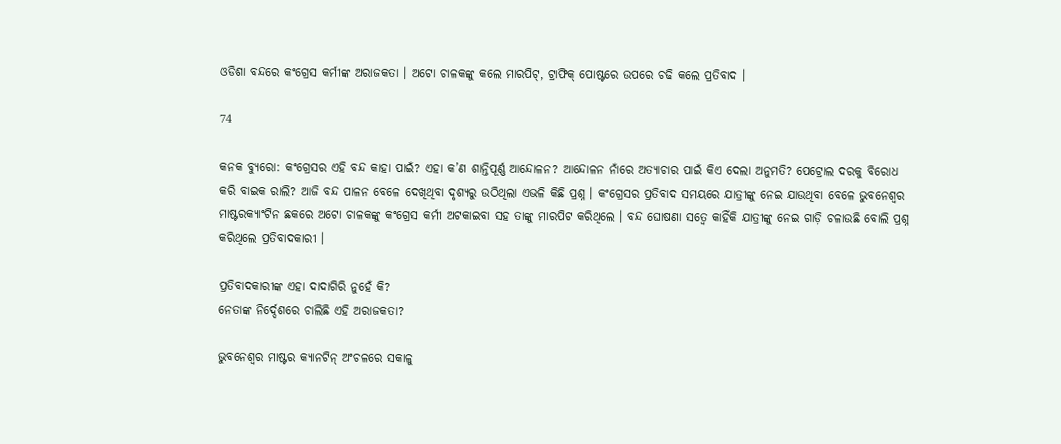ଓଡିଶା ବନ୍ଦରେ କଂଗ୍ରେସ କର୍ମୀଙ୍କ ଅରାଜକତା । ଅଟୋ ଚାଳକଙ୍କୁ କଲେ ମାରପିଟ୍, ଟ୍ରାଫିକ୍ ପୋଷ୍ଟରେ ଉପରେ ଚଢି କଲେ ପ୍ରତିବାଦ ।

74

କନକ ବ୍ୟୁରୋ: କଂଗ୍ରେସର ଏହି ବନ୍ଦ କାହା ପାଇଁ? ଏହା କ’ଣ ଶାନ୍ତିପୂର୍ଣ୍ଣ ଆନ୍ଦୋଳନ? ଆନ୍ଦୋଳନ ନାଁରେ ଅତ୍ୟାଚାର ପାଇଁ କିଏ ଦେଲା ଅନୁମତି? ପେଟ୍ରୋଲ ଦରକୁ ବିରୋଧ କରି ବାଇକ ରାଲି? ଆଜି ବନ୍ଦ ପାଳନ ବେଳେ ଦେଖିଥିବା ଦୃଶ୍ୟରୁ ଉଠିଥିଲା ଏଭଳି କିଛି ପ୍ରଶ୍ନ । କଂଗ୍ରେସର ପ୍ରତିବାଦ ସମୟରେ ଯାତ୍ରୀଙ୍କୁ ନେଇ ଯାଉଥିବା ବେଳେ ଭୁବନେଶ୍ୱର ମାଷ୍ଟରକ୍ୟାଂଟିନ ଛକରେ ଅଟୋ ଚାଳକଙ୍କୁ କଂଗ୍ରେସ କର୍ମୀ ଅଟକାଇବା ସହ ତାଙ୍କୁ ମାରପିଟ କରିଥିଲେ । ବନ୍ଦ ଘୋଷଣା ସତ୍ୱେ କାହିଁକି ଯାତ୍ରୀଙ୍କୁ ନେଇ ଗାଡ଼ି ଚଳାଉଛି ବୋଲି ପ୍ରଶ୍ନ କରିଥିଲେ ପ୍ରତିବାଦକାରୀ ।

ପ୍ରତିବାଦକାରୀଙ୍କ ଏହା ଦାଦାଗିରି ନୁହେଁ କି?
ନେତାଙ୍କ ନିର୍ଦ୍ଦେଶରେ ଚାଲିଛି ଏହି ଅରାଜକତା?

ଭୁବନେଶ୍ୱର ମାଷ୍ଟର କ୍ୟାନଟିନ୍ ଅଂଚଳରେ ସକାଳୁ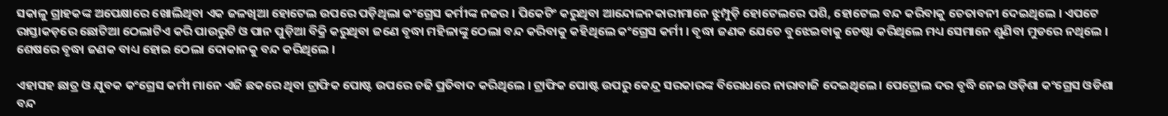ସକାଳୁ ଗ୍ରାହକଙ୍କ ଅପେକ୍ଷାରେ ଖୋଲିଥିବା ଏକ ଜଳଖିଆ ହୋଟେଲ ଉପରେ ପଡ଼ିଥିଲା କଂଗ୍ରେସ କର୍ମୀଙ୍କ ନଜର । ପିକେଟିଂ କରୁଥିବା ଆନ୍ଦୋଳନକାରୀମାନେ ଝୁମ୍ପୁଡ଼ି ହୋଟେଲରେ ପଶି, ହୋଟେଲ ବନ୍ଦ କରିବାକୁ ଚେତାବନୀ ଦେଇଥିଲେ । ଏପଟେ ରାସ୍ତାକଡ଼ରେ ଛୋଟିଆ ଠେଲାଟିଏ କରି ପାଉରୁଟି ଓ ପାନ ପୁଡ଼ିଆ ବିକ୍ରି କରୁଥିବା ଜଣେ ବୃଦ୍ଧା ମହିଳାଙ୍କୁ ଠେଲା ବନ୍ଦ କରିବାକୁ କହିଥିଲେ କଂଗ୍ରେସ କର୍ମୀ । ବୃଦ୍ଧା ଜଣକ ଯେତେ ବୁଝେଇବାକୁ ଚେଷ୍ଟା କରିଥିଲେ ମଧ୍ୟ ସେମାନେ ଶୁଣିବା ମୁଡରେ ନଥିଲେ । ଶେଷରେ ବୃଦ୍ଧା ଜଣକ ବାଧ୍ୟ ହୋଇ ଠେଲା ଦୋକାନକୁ ବନ୍ଦ କରିଥିଲେ ।

ଏହାସହ ଛାତ୍ର ଓ ଯୁବକ କଂଗ୍ରେସ କର୍ମୀ ମାନେ ଏଜି ଛକରେ ଥିବା ଟ୍ରାଫିକ ପୋଷ୍ଟ ଉପରେ ଚଢି ପ୍ରତିବାଦ କରିଥିଲେ । ଟ୍ରାଫିକ ପୋଷ୍ଟ ଉପରୁ କେନ୍ଦ୍ର ସରକାରଙ୍କ ବିରୋଧରେ ନାରାବାଜି ଦେଇଥିଲେ । ପେଟ୍ରୋଲ ଦର ବୃଦ୍ଧି ନେଇ ଓଡ଼ିଶା କଂଗ୍ରେସ ଓଡିଶା ବନ୍ଦ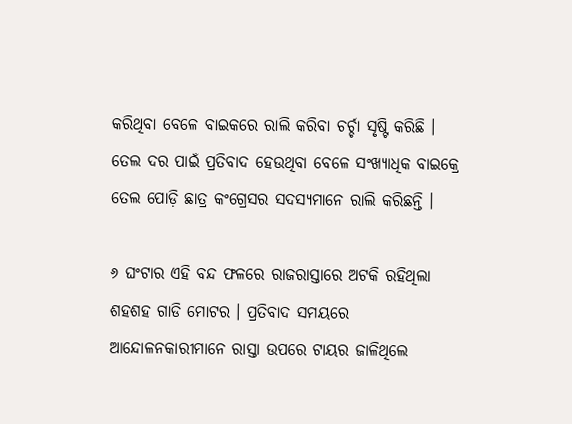କରିଥିବା ବେଳେ ବାଇକରେ ରାଲି କରିବା ଚର୍ଚ୍ଚା ସୃଷ୍ଟି କରିଛି । ତେଲ ଦର ପାଇଁ ପ୍ରତିବାଦ ହେଉଥିବା ବେଳେ ସଂଖ୍ୟାଧିକ ବାଇକ୍ରେ ତେଲ ପୋଡ଼ି ଛାତ୍ର କଂଗ୍ରେସର ସଦସ୍ୟମାନେ ରାଲି କରିଛନ୍ତି ।

୬ ଘଂଟାର ଏହି ବନ୍ଦ ଫଳରେ ରାଜରାସ୍ତାରେ ଅଟକି ରହିଥିଲା ଶହଶହ ଗାଡି ମୋଟର । ପ୍ରତିବାଦ ସମୟରେ ଆନ୍ଦୋଳନକାରୀମାନେ ରାସ୍ତା ଉପରେ ଟାୟର ଜାଳିଥିଲେ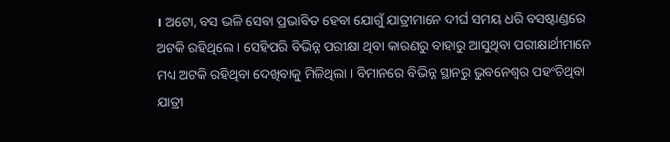। ଅଟୋ, ବସ ଭଳି ସେବା ପ୍ରଭାବିତ ହେବା ଯୋଗୁଁ ଯାତ୍ରୀମାନେ ଦୀର୍ଘ ସମୟ ଧରି ବସଷ୍ଟାଣ୍ଡରେ ଅଟକି ରହିଥିଲେ । ସେହିପରି ବିଭିନ୍ନ ପରୀକ୍ଷା ଥିବା କାରଣରୁ ବାହାରୁ ଆସୁଥିବା ପରୀକ୍ଷାର୍ଥୀମାନେ ମଧ୍ୟ ଅଟକି ରହିଥିବା ଦେଖିବାକୁ ମିଳିଥିଲା । ବିମାନରେ ବିଭିନ୍ନ ସ୍ଥାନରୁ ଭୁବନେଶ୍ୱର ପହଂଚିଥିବା ଯାତ୍ରୀ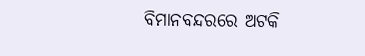ବିମାନବନ୍ଦରରେ ଅଟକି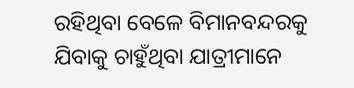ରହିଥିବା ବେଳେ ବିମାନବନ୍ଦରକୁ ଯିବାକୁ ଚାହୁଁଥିବା ଯାତ୍ରୀମାନେ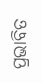ପ୍ରଭାବିତ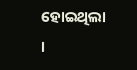ହୋଇଥିଲା ।